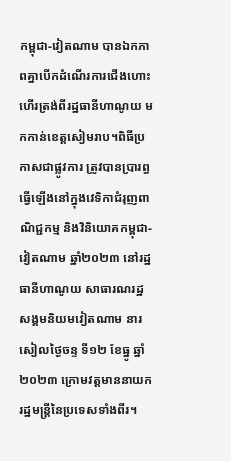កម្ពុជា-វៀតណាម បានឯកភាពគ្នាបើកដំណើរការជើងហោះហើរត្រង់ពីរដ្ឋធានីហាណូយ មកកាន់ខេត្តសៀមរាប។ពិធីប្រកាសជាផ្លូវការ ត្រូវបានប្រារព្ធធ្វើឡើងនៅក្នុងវេទិកាជំរុញពាណិជ្ជកម្ម និងវិនិយោគកម្ពុជា-វៀតណាម ឆ្នាំ២០២៣ នៅរដ្ឋធានីហាណូយ សាធារណរដ្ឋសង្គមនិយមវៀតណាម នារសៀលថ្ងៃចន្ទ ទី១២ ខែធ្នូ ឆ្នាំ២០២៣ ក្រោមវត្តមាននាយករដ្ឋមន្រ្តីនៃប្រទេសទាំងពីរ។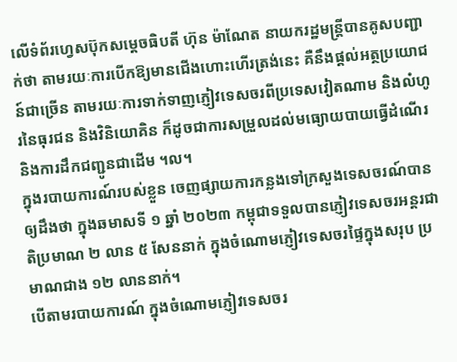លើទំព័រហ្វេសប៊ុកសម្តេចធិបតី ហ៊ុន ម៉ាណែត នាយករដ្ឋមន្រ្តីបានគូសបញ្ជាក់ថា តាមរយៈការបើកឱ្យមានជើងហោះហើរត្រង់នេះ គឺនឹងផ្តល់អត្ថប្រយោជន៍ជាច្រើន តាមរយៈការទាក់ទាញភ្ញៀវទេសចរពីប្រទេសវៀតណាម និងលំហូរនៃធុរជន និងវិនិយោគិន ក៏ដូចជាការសម្រួលដល់មធ្យោយបាយធ្វើដំណើរ និងការដឹកជញ្ជូនជាដើម ។ល។
ក្នុងរបាយការណ៍របស់ខ្លួន ចេញផ្សាយការកន្លងទៅក្រសួងទេសចរណ៍បានឲ្យដឹងថា ក្នុងឆមាសទី ១ ឆ្នាំ ២០២៣ កម្ពុជាទទួលបានភ្ញៀវទេសចរអន្តរជាតិប្រមាណ ២ លាន ៥ សែននាក់ ក្នុងចំណោមភ្ញៀវទេសចរផ្ទៃក្នុងសរុប ប្រមាណជាង ១២ លាននាក់។
បើតាមរបាយការណ៍ ក្នុងចំណោមភ្ញៀវទេសចរ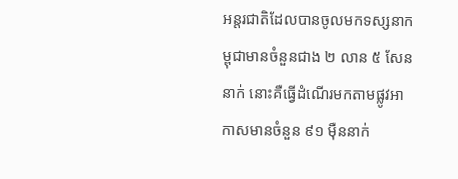អន្តរជាតិដែលបានចូលមកទស្សនាកម្ពុជាមានចំនួនជាង ២ លាន ៥ សែននាក់ នោះគឺធ្វើដំណើរមកតាមផ្លូវអាកាសមានចំនួន ៩១ ម៉ឺននាក់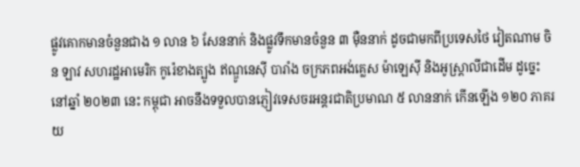ផ្លូវគោកមានចំនួនជាង ១ លាន ៦ សែននាក់ និងផ្លូវទឹកមានចំនួន ៣ ម៉ឺននាក់ ដូចជាមកពីប្រទេសថៃ វៀតណាម ចិន ឡាវ សហរដ្ឋអាមេរិក កូរ៉េខាងត្បូង ឥណ្ឌូនេស៊ី បារាំង ចក្រភពអង់គ្លេស ម៉ាឡេស៊ី និងអូស្ត្រាលីជាដើម ដូច្នេះ នៅឆ្នាំ ២០២៣ នេះ កម្ពុជា អាចនឹងទទួលបានភ្ញៀវទេសចរអន្តរជាតិប្រមាណ ៥ លាននាក់ កើនឡើង ១២០ ភាគរយ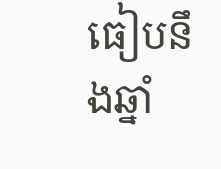ធៀបនឹងឆ្នាំ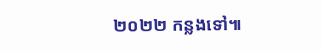២០២២ កន្លងទៅ៕